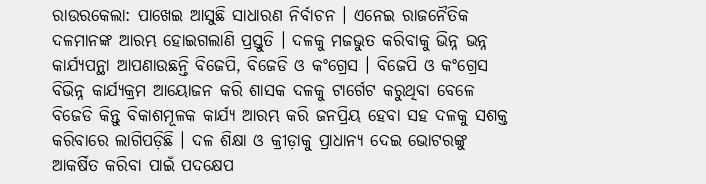ରାଉରକେଲା: ପାଖେଇ ଆସୁଛି ସାଧାରଣ ନିର୍ବାଚନ । ଏନେଇ ରାଜନୈତିକ ଦଳମାନଙ୍କ ଆରମ୍ଭ ହୋଇଗଲାଣି ପ୍ରସ୍ତୁତି । ଦଳକୁ ମଜଭୁତ କରିବାକୁ ଭିନ୍ନ ଭନ୍ନ କାର୍ଯ୍ୟପନ୍ଥା ଆପଣାଉଛନ୍ତି ବିଜେପି, ବିଜେଡି ଓ କଂଗ୍ରେସ । ବିଜେପି ଓ କଂଗ୍ରେସ ବିଭିନ୍ନ କାର୍ଯ୍ୟକ୍ରମ ଆୟୋଜନ କରି ଶାସକ ଦଳକୁ ଟାର୍ଗେଟ କରୁଥିବା ବେଳେ ବିଜେଡି କିନ୍ତୁ ବିକାଶମୂଳକ କାର୍ଯ୍ୟ ଆରମ୍ଭ କରି ଜନପ୍ରିୟ ହେବା ସହ ଦଳକୁ ସଶକ୍ତ କରିବାରେ ଲାଗିପଡ଼ିଛି । ଦଳ ଶିକ୍ଷା ଓ କ୍ରୀଡ଼ାକୁ ପ୍ରାଧାନ୍ୟ ଦେଇ ଭୋଟରଙ୍କୁ ଆକର୍ଷିତ କରିବା ପାଇଁ ପଦକ୍ଷେପ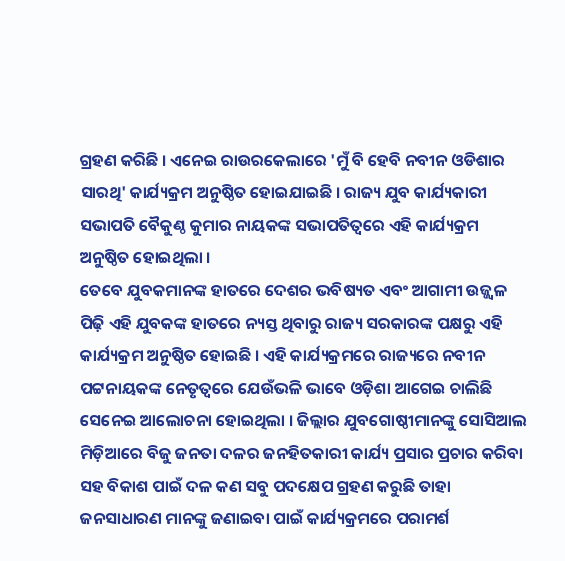ଗ୍ରହଣ କରିଛି । ଏନେଇ ରାଉରକେଲାରେ 'ମୁଁ ବି ହେବି ନବୀନ ଓଡିଶାର ସାରଥି' କାର୍ଯ୍ୟକ୍ରମ ଅନୁଷ୍ଠିତ ହୋଇଯାଇଛି । ରାଜ୍ୟ ଯୁବ କାର୍ଯ୍ୟକାରୀ ସଭାପତି ବୈକୁଣ୍ଠ କୁମାର ନାୟକଙ୍କ ସଭାପତିତ୍ବରେ ଏହି କାର୍ଯ୍ୟକ୍ରମ ଅନୁଷ୍ଠିତ ହୋଇଥିଲା ।
ତେବେ ଯୁବକମାନଙ୍କ ହାତରେ ଦେଶର ଭବିଷ୍ୟତ ଏବଂ ଆଗାମୀ ଉଜ୍ଜ୍ୱଳ ପିଢ଼ି ଏହି ଯୁବକଙ୍କ ହାତରେ ନ୍ୟସ୍ତ ଥିବାରୁ ରାଜ୍ୟ ସରକାରଙ୍କ ପକ୍ଷରୁ ଏହି କାର୍ଯ୍ୟକ୍ରମ ଅନୁଷ୍ଠିତ ହୋଇଛି । ଏହି କାର୍ଯ୍ୟକ୍ରମରେ ରାଜ୍ୟରେ ନବୀନ ପଟ୍ଟନାୟକଙ୍କ ନେତୃତ୍ବରେ ଯେଉଁଭଳି ଭାବେ ଓଡ଼ିଶା ଆଗେଇ ଚାଲିଛି ସେନେଇ ଆଲୋଚନା ହୋଇଥିଲା । ଜିଲ୍ଲାର ଯୁବଗୋଷ୍ଠୀମାନଙ୍କୁ ସୋସିଆଲ ମିଡ଼ିଆରେ ବିଜୁ ଜନତା ଦଳର ଜନହିତକାରୀ କାର୍ଯ୍ୟ ପ୍ରସାର ପ୍ରଚାର କରିବା ସହ ବିକାଶ ପାଇଁ ଦଳ କଣ ସବୁ ପଦକ୍ଷେପ ଗ୍ରହଣ କରୁଛି ତାହା ଜନସାଧାରଣ ମାନଙ୍କୁ ଜଣାଇବା ପାଇଁ କାର୍ଯ୍ୟକ୍ରମରେ ପରାମର୍ଶ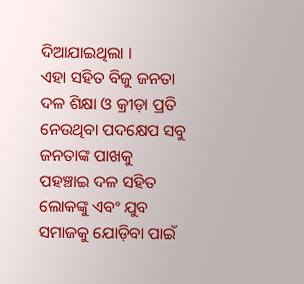ଦିଆଯାଇଥିଲା ।
ଏହା ସହିତ ବିଜୁ ଜନତା ଦଳ ଶିକ୍ଷା ଓ କ୍ରୀଡ଼ା ପ୍ରତି ନେଉଥିବା ପଦକ୍ଷେପ ସବୁ ଜନତାଙ୍କ ପାଖକୁ ପହଞ୍ଚାଇ ଦଳ ସହିତ ଲୋକଙ୍କୁ ଏବଂ ଯୁବ ସମାଜକୁ ଯୋଡ଼ିବା ପାଇଁ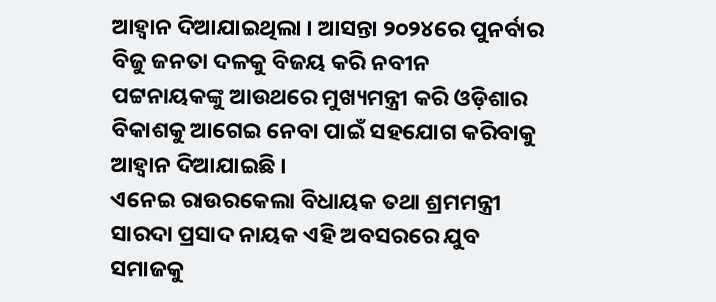ଆହ୍ବାନ ଦିଆଯାଇଥିଲା । ଆସନ୍ତା ୨୦୨୪ରେ ପୁନର୍ବାର ବିଜୁ ଜନତା ଦଳକୁ ବିଜୟ କରି ନବୀନ ପଟ୍ଟନାୟକଙ୍କୁ ଆଉଥରେ ମୁଖ୍ୟମନ୍ତ୍ରୀ କରି ଓଡ଼ିଶାର ବିକାଶକୁ ଆଗେଇ ନେବା ପାଇଁ ସହଯୋଗ କରିବାକୁ ଆହ୍ବାନ ଦିଆଯାଇଛି ।
ଏନେଇ ରାଉରକେଲା ବିଧାୟକ ତଥା ଶ୍ରମମନ୍ତ୍ରୀ ସାରଦା ପ୍ରସାଦ ନାୟକ ଏହି ଅବସରରେ ଯୁବ ସମାଜକୁ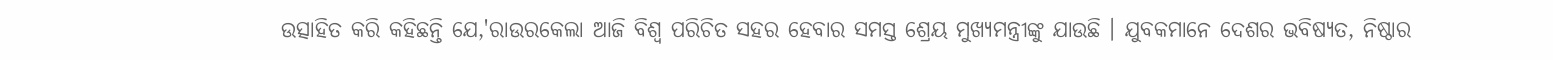ଉତ୍ସାହିତ କରି କହିଛନ୍ତି ଯେ,'ରାଉରକେଲା ଆଜି ବିଶ୍ଵ ପରିଚିତ ସହର ହେବାର ସମସ୍ତ ଶ୍ରେୟ ମୁଖ୍ୟମନ୍ତ୍ରୀଙ୍କୁ ଯାଉଛି । ଯୁବକମାନେ ଦେଶର ଭବିଷ୍ୟତ, ନିଷ୍ଠାର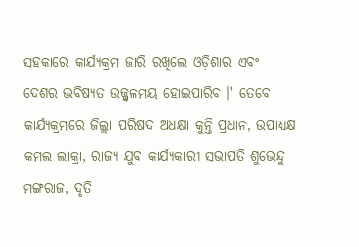ସହକାରେ କାର୍ଯ୍ୟକ୍ରମ ଜାରି ରଖିଲେ ଓଡ଼ିଶାର ଏବଂ ଦେଶର ଭବିଷ୍ୟତ ଉଜ୍ଜ୍ବଳମୟ ହୋଇପାରିବ ।' ତେବେ କାର୍ଯ୍ୟକ୍ରମରେ ଜିଲ୍ଲା ପରିଷଦ ଅଧକ୍ଷା କୁନ୍ତି ପ୍ରଧାନ, ଉପାଧ୍ୟକ୍ଷ କମଲ ଲାକ୍ରା, ରାଜ୍ୟ ଯୁବ କାର୍ଯ୍ୟକାରୀ ସଭାପତି ଶୁଭେନ୍ଦୁ ମଙ୍ଗରାଜ, ଦୃତି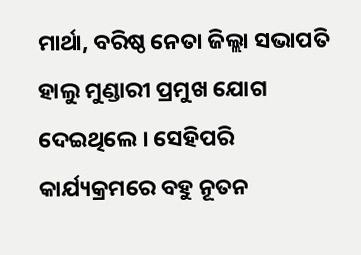ମାର୍ଥା, ବରିଷ୍ଠ ନେତା ଜିଲ୍ଲା ସଭାପତି ହାଲୁ ମୁଣ୍ଡାରୀ ପ୍ରମୁଖ ଯୋଗ ଦେଇଥିଲେ । ସେହିପରି କାର୍ଯ୍ୟକ୍ରମରେ ବହୁ ନୂତନ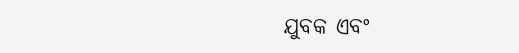ଯୁବକ ଏବଂ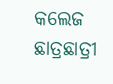କଲେଜ ଛାତ୍ରଛାତ୍ରୀ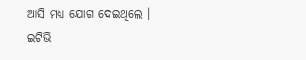ଆସି ମଧ୍ୟ ଯୋଗ ଦେଇଥିଲେ ।
ଇଟିଭି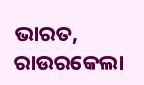ଭାରତ, ରାଉରକେଲା